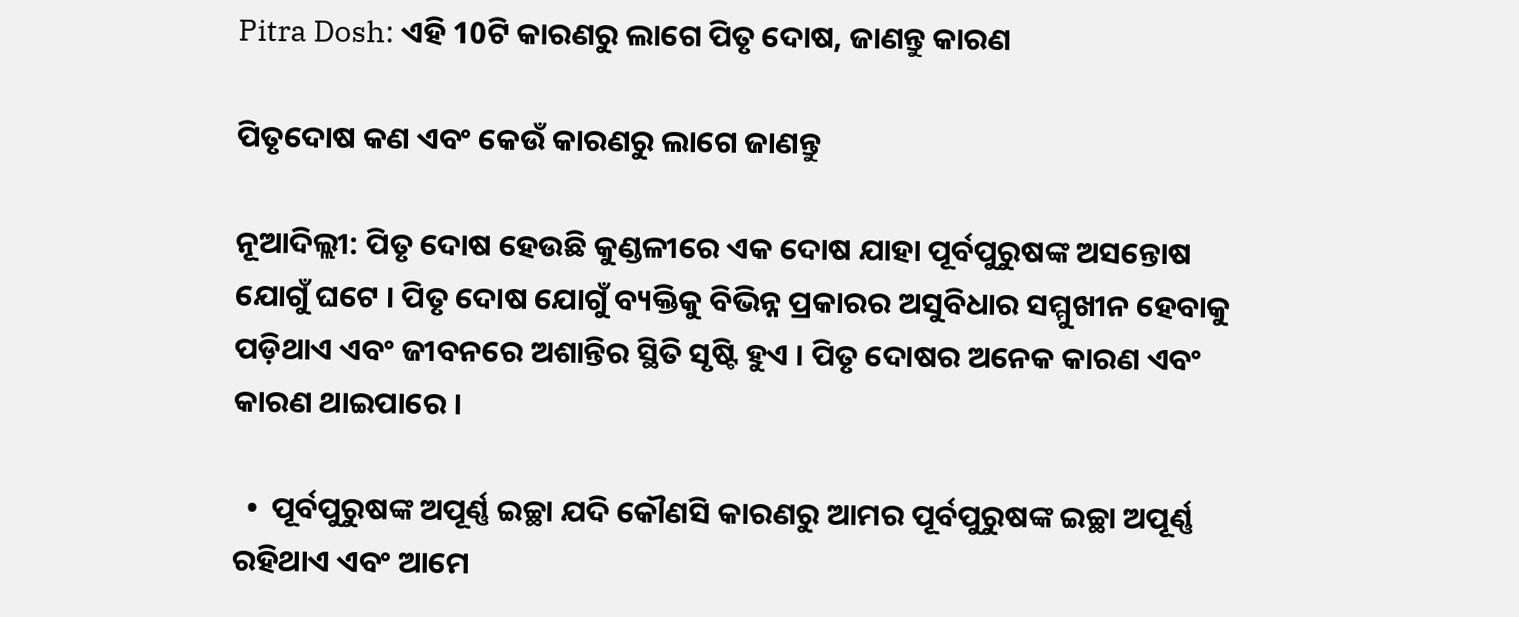Pitra Dosh: ଏହି 10ଟି କାରଣରୁ ଲାଗେ ପିତୃ ଦୋଷ, ଜାଣନ୍ତୁ କାରଣ

ପିତୃଦୋଷ କଣ ଏବଂ କେଉଁ କାରଣରୁ ଲାଗେ ଜାଣନ୍ତୁ

ନୂଆଦିଲ୍ଲୀ: ପିତୃ ଦୋଷ ହେଉଛି କୁଣ୍ଡଳୀରେ ଏକ ଦୋଷ ଯାହା ପୂର୍ବପୁରୁଷଙ୍କ ଅସନ୍ତୋଷ ଯୋଗୁଁ ଘଟେ । ପିତୃ ଦୋଷ ଯୋଗୁଁ ବ୍ୟକ୍ତିକୁ ବିଭିନ୍ନ ପ୍ରକାରର ଅସୁବିଧାର ସମ୍ମୁଖୀନ ହେବାକୁ ପଡ଼ିଥାଏ ଏବଂ ଜୀବନରେ ଅଶାନ୍ତିର ସ୍ଥିତି ସୃଷ୍ଟି ହୁଏ । ପିତୃ ଦୋଷର ଅନେକ କାରଣ ଏବଂ କାରଣ ଥାଇପାରେ ।

  •  ପୂର୍ବପୁରୁଷଙ୍କ ଅପୂର୍ଣ୍ଣ ଇଚ୍ଛା ଯଦି କୌଣସି କାରଣରୁ ଆମର ପୂର୍ବପୁରୁଷଙ୍କ ଇଚ୍ଛା ଅପୂର୍ଣ୍ଣ ରହିଥାଏ ଏବଂ ଆମେ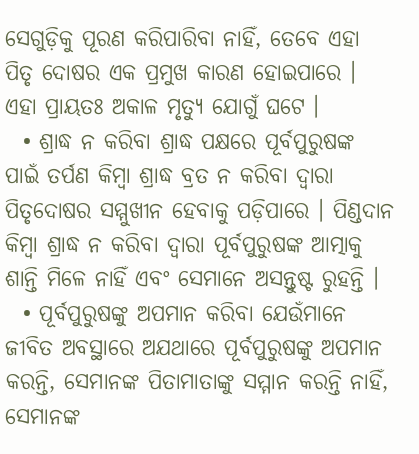ସେଗୁଡ଼ିକୁ ପୂରଣ କରିପାରିବା ନାହିଁ, ତେବେ ଏହା ପିତୃ ଦୋଷର ଏକ ପ୍ରମୁଖ କାରଣ ହୋଇପାରେ । ଏହା ପ୍ରାୟତଃ ଅକାଳ ମୃତ୍ୟୁ ଯୋଗୁଁ ଘଟେ ।
  • ଶ୍ରାଦ୍ଧ ନ କରିବା ଶ୍ରାଦ୍ଧ ପକ୍ଷରେ ପୂର୍ବପୁରୁଷଙ୍କ ପାଇଁ ତର୍ପଣ କିମ୍ବା ଶ୍ରାଦ୍ଧ ବ୍ରତ ନ କରିବା ଦ୍ଵାରା ପିତୃଦୋଷର ସମ୍ମୁଖୀନ ହେବାକୁ ପଡ଼ିପାରେ । ପିଣ୍ଡଦାନ କିମ୍ବା ଶ୍ରାଦ୍ଧ ନ କରିବା ଦ୍ଵାରା ପୂର୍ବପୁରୁଷଙ୍କ ଆତ୍ମାକୁ ଶାନ୍ତି ମିଳେ ନାହିଁ ଏବଂ ସେମାନେ ଅସନ୍ତୁଷ୍ଟ ରୁହନ୍ତି ।
  • ପୂର୍ବପୁରୁଷଙ୍କୁ ଅପମାନ କରିବା ଯେଉଁମାନେ ଜୀବିତ ଅବସ୍ଥାରେ ଅଯଥାରେ ପୂର୍ବପୁରୁଷଙ୍କୁ ଅପମାନ କରନ୍ତି, ସେମାନଙ୍କ ପିତାମାତାଙ୍କୁ ସମ୍ମାନ କରନ୍ତି ନାହିଁ, ସେମାନଙ୍କ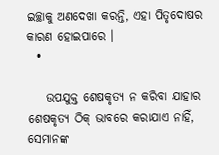ଇଚ୍ଛାକୁ ଅଣଦେଖା କରନ୍ତି, ଏହା ପିତୃଦୋଷର କାରଣ ହୋଇପାରେ ।
  •

    ଉପଯୁକ୍ତ ଶେଷକୃତ୍ୟ ନ କରିବା ଯାହାର ଶେଷକୃତ୍ୟ ଠିକ୍ ଭାବରେ କରାଯାଏ ନାହିଁ, ସେମାନଙ୍କ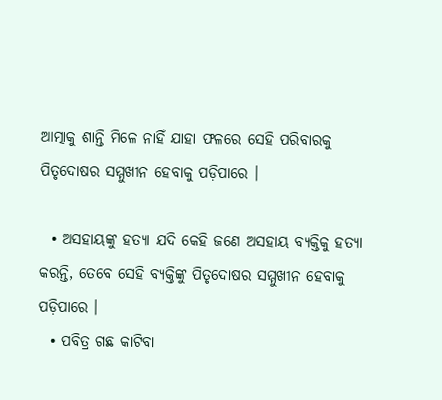ଆତ୍ମାକୁ ଶାନ୍ତି ମିଳେ ନାହିଁ ଯାହା ଫଳରେ ସେହି ପରିବାରକୁ ପିତୃଦୋଷର ସମ୍ମୁଖୀନ ହେବାକୁ ପଡ଼ିପାରେ ।

  • ଅସହାୟଙ୍କୁ ହତ୍ୟା ଯଦି କେହି ଜଣେ ଅସହାୟ ବ୍ୟକ୍ତିକୁ ହତ୍ୟା କରନ୍ତି, ତେବେ ସେହି ବ୍ୟକ୍ତିଙ୍କୁ ପିତୃଦୋଷର ସମ୍ମୁଖୀନ ହେବାକୁ ପଡ଼ିପାରେ ।
  • ପବିତ୍ର ଗଛ କାଟିବା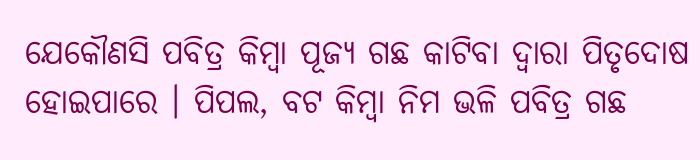ଯେକୌଣସି ପବିତ୍ର କିମ୍ବା ପୂଜ୍ୟ ଗଛ କାଟିବା ଦ୍ଵାରା ପିତୃଦୋଷ ହୋଇପାରେ । ପିପଲ, ବଟ କିମ୍ବା ନିମ ଭଳି ପବିତ୍ର ଗଛ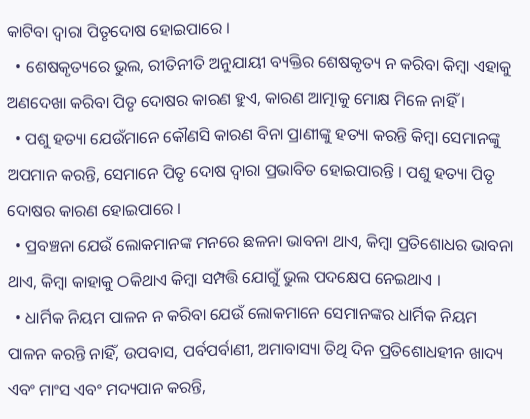କାଟିବା ଦ୍ଵାରା ପିତୃଦୋଷ ହୋଇପାରେ ।
  • ଶେଷକୃତ୍ୟରେ ଭୁଲ, ରୀତିନୀତି ଅନୁଯାୟୀ ବ୍ୟକ୍ତିର ଶେଷକୃତ୍ୟ ନ କରିବା କିମ୍ବା ଏହାକୁ ଅଣଦେଖା କରିବା ପିତୃ ଦୋଷର କାରଣ ହୁଏ, କାରଣ ଆତ୍ମାକୁ ମୋକ୍ଷ ମିଳେ ନାହିଁ ।
  • ପଶୁ ହତ୍ୟା ଯେଉଁମାନେ କୌଣସି କାରଣ ବିନା ପ୍ରାଣୀଙ୍କୁ ହତ୍ୟା କରନ୍ତି କିମ୍ବା ସେମାନଙ୍କୁ ଅପମାନ କରନ୍ତି, ସେମାନେ ପିତୃ ଦୋଷ ଦ୍ୱାରା ପ୍ରଭାବିତ ହୋଇପାରନ୍ତି । ପଶୁ ହତ୍ୟା ପିତୃ ଦୋଷର କାରଣ ହୋଇପାରେ ।
  • ପ୍ରବଞ୍ଚନା ଯେଉଁ ଲୋକମାନଙ୍କ ମନରେ ଛଳନା ଭାବନା ଥାଏ, କିମ୍ବା ପ୍ରତିଶୋଧର ଭାବନା ଥାଏ, କିମ୍ବା କାହାକୁ ଠକିଥାଏ କିମ୍ବା ସମ୍ପତ୍ତି ଯୋଗୁଁ ଭୁଲ ପଦକ୍ଷେପ ନେଇଥାଏ ।
  • ଧାର୍ମିକ ନିୟମ ପାଳନ ନ କରିବା ଯେଉଁ ଲୋକମାନେ ସେମାନଙ୍କର ଧାର୍ମିକ ନିୟମ ପାଳନ କରନ୍ତି ନାହିଁ, ଉପବାସ, ପର୍ବପର୍ବାଣୀ, ଅମାବାସ୍ୟା ତିଥି ଦିନ ପ୍ରତିଶୋଧହୀନ ଖାଦ୍ୟ ଏବଂ ମାଂସ ଏବଂ ମଦ୍ୟପାନ କରନ୍ତି,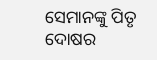ସେମାନଙ୍କୁ ପିତୃ ଦୋଷର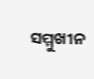ସମ୍ମୁଖୀନ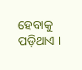ହେବାକୁ ପଡ଼ିଥାଏ ।